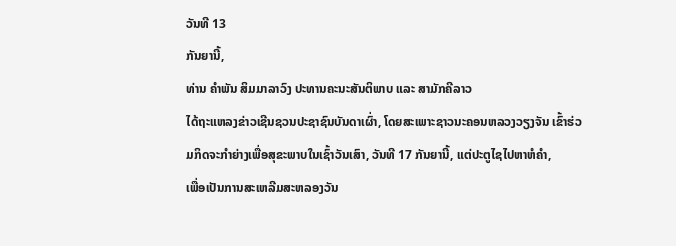ວັນທີ 13
ກັນຍານີ້,
ທ່ານ ຄຳພັນ ສິມມາລາວົງ ປະທານຄະນະສັນຕິພາບ ແລະ ສາມັກຄີລາວ
ໄດ້ຖະແຫລງຂ່າວເຊີນຊວນປະຊາຊົນບັນດາເຜົ່າ, ໂດຍສະເພາະຊາວນະຄອນຫລວງວຽງຈັນ ເຂົ້າຮ່ວມກິດຈະກຳຍ່າງເພື່ອສຸຂະພາບໃນເຊົ້າວັນເສົາ, ວັນທີ 17 ກັນຍານີ້, ແຕ່ປະຕູໄຊໄປຫາຫໍຄຳ,
ເພື່ອເປັນການສະເຫລີມສະຫລອງວັນ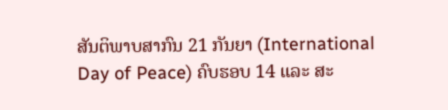ສັນຕິພາບສາກົນ 21 ກັນຍາ (International
Day of Peace) ຄົບຮອບ 14 ແລະ ສະ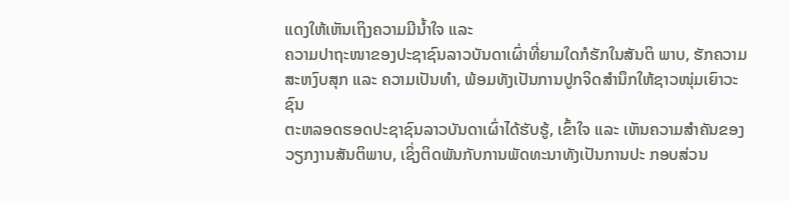ແດງໃຫ້ເຫັນເຖິງຄວາມມີນ້ຳໃຈ ແລະ
ຄວາມປາຖະໜາຂອງປະຊາຊົນລາວບັນດາເຜົ່າທີ່ຍາມໃດກໍຮັກໃນສັນຕິ ພາບ, ຮັກຄວາມສະຫງົບສຸກ ແລະ ຄວາມເປັນທຳ, ພ້ອມທັງເປັນການປູກຈິດສຳນຶກໃຫ້ຊາວໜຸ່ມເຍົາວະຊົນ
ຕະຫລອດຮອດປະຊາຊົນລາວບັນດາເຜົ່າໄດ້ຮັບຮູ້, ເຂົ້າໃຈ ແລະ ເຫັນຄວາມສຳຄັນຂອງ
ວຽກງານສັນຕິພາບ, ເຊິ່ງຕິດພັນກັບການພັດທະນາທັງເປັນການປະ ກອບສ່ວນ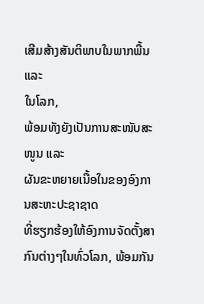ເສີມສ້າງສັນຕິພາບໃນພາກພື້ນ ແລະ
ໃນໂລກ,
ພ້ອມທັງຍັງເປັນການສະໜັບສະໜູນ ແລະ
ຜັນຂະຫຍາຍເນື້ອໃນຂອງອົງການສະຫະປະຊາຊາດ
ທີ່ຮຽກຮ້ອງໃຫ້ອົງການຈັດຕັ້ງສາກົນຕ່າງໆໃນທົ່ວໂລກ, ພ້ອມກັນ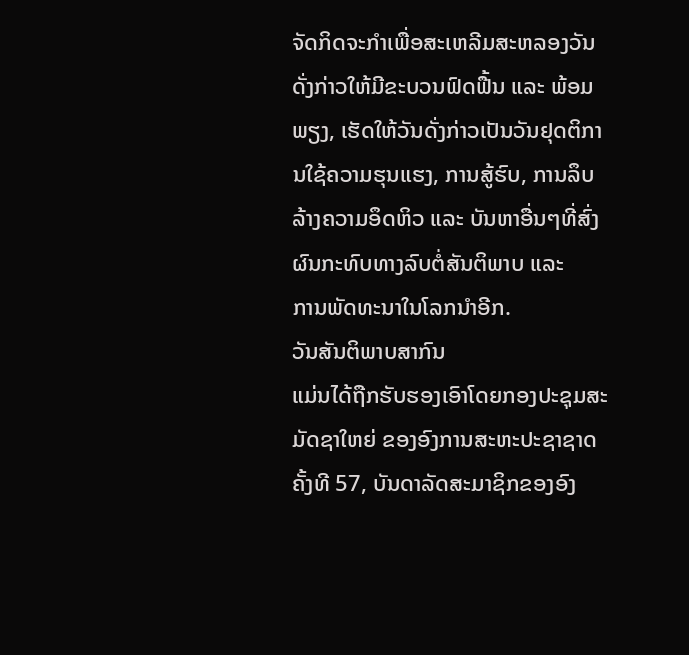ຈັດກິດຈະກຳເພື່ອສະເຫລີມສະຫລອງວັນດັ່ງກ່າວໃຫ້ມີຂະບວນຟົດຟື້ນ ແລະ ພ້ອມ ພຽງ, ເຮັດໃຫ້ວັນດັ່ງກ່າວເປັນວັນຢຸດຕິການໃຊ້ຄວາມຮຸນແຮງ, ການສູ້ຮົບ, ການລຶບລ້າງຄວາມອຶດຫິວ ແລະ ບັນຫາອື່ນໆທີ່ສົ່ງຜົນກະທົບທາງລົບຕໍ່ສັນຕິພາບ ແລະ
ການພັດທະນາໃນໂລກນຳອີກ.
ວັນສັນຕິພາບສາກົນ
ແມ່ນໄດ້ຖືກຮັບຮອງເອົາໂດຍກອງປະຊຸມສະມັດຊາໃຫຍ່ ຂອງອົງການສະຫະປະຊາຊາດ ຄັ້ງທີ 57, ບັນດາລັດສະມາຊິກຂອງອົງ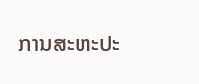ການສະຫະປະ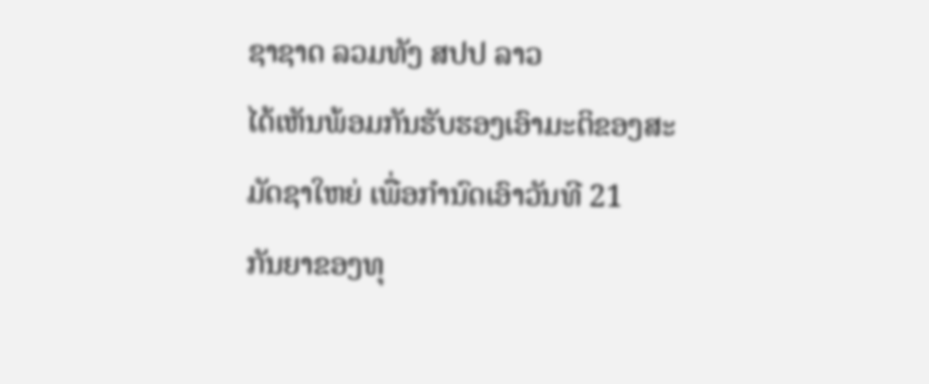ຊາຊາດ ລວມທັງ ສປປ ລາວ
ໄດ້ເຫັນພ້ອມກັນຮັບຮອງເອົາມະຕິຂອງສະມັດຊາໃຫຍ່ ເພື່ອກຳນົດເອົາວັນທີ 21
ກັນຍາຂອງທຸ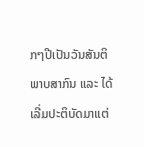ກໆປີເປັນວັນສັນຕິພາບສາກົນ ແລະ ໄດ້ເລີ່ມປະຕິບັດມາແຕ່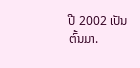ປີ 2002 ເປັນຕົ້ນມາ.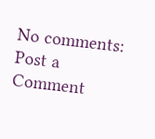No comments:
Post a Comment